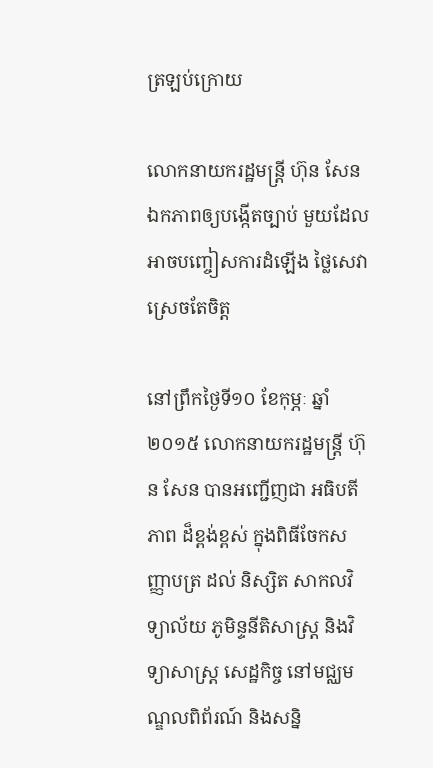ត្រឡប់ក្រោយ

លោកនាយករដ្ឋមន្រ្តី ហ៊ុន សែន ឯកភាពឲ្យបង្កើតច្បាប់ មួយដែល អាចបញ្ចៀសការដំឡើង ថ្លៃសេវាស្រេចតែចិត្ត

នៅព្រឹកថ្ងៃទី១០ ខែកុម្ភៈ ឆ្នាំ២០១៥ លោកនាយករដ្ឋមន្រ្តី ហ៊ុន សែន បានអញ្ជើញជា អធិបតីភាព ដ៏ខ្ពង់ខ្ពស់ ក្នុងពិធីចែកសញ្ញាបត្រ ដល់ និស្សិត សាកលវិទ្យាល័យ ភូមិន្ទនីតិសាស្រ្ត និងវិទ្យាសាស្រ្ត សេដ្ឋកិច្ច នៅមជ្ឈមណ្ឌលពិព័រណ៍ និងសន្និ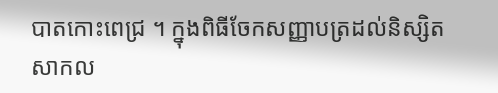បាតកោះពេជ្រ ។ ក្នុងពិធីចែកសញ្ញាបត្រដល់និស្សិតសាកល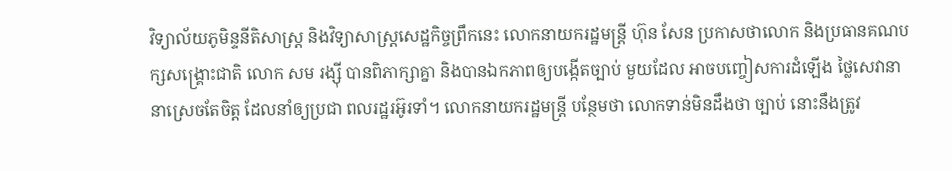វិទ្យាល័យភូមិន្ទនីតិសាស្រ្ត និងវិទ្យាសាស្រ្តសេដ្ឋកិច្ចព្រឹកនេះ លោកនាយករដ្ឋមន្រ្តី ហ៊ុន សែន ប្រកាសថាលោក និងប្រធានគណបក្សសង្រ្គោះជាតិ លោក សម រង្ស៊ី បានពិភាក្សាគ្នា និងបានឯកភាពឲ្យបង្កើតច្បាប់ មួយដែល អាចបញ្ចៀសការដំឡើង ថ្លៃសេវានានាស្រេចតែចិត្ត ដែលនាំឲ្យប្រជា ពលរដ្ឋរអ៊ូរទាំ។ លោកនាយករដ្ឋមន្រ្តី បន្ថែមថា លោកទាន់មិនដឹងថា ច្បាប់ នោះនឹងត្រូវ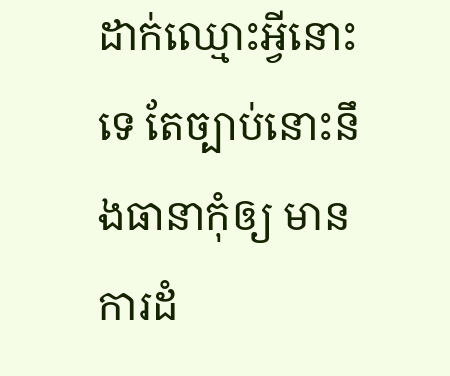ដាក់ឈ្មោះអ្វីនោះទេ តែច្បាប់នោះនឹងធានាកុំឲ្យ មានការដំ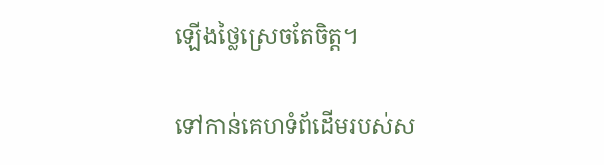ឡើងថ្លៃស្រេចតែចិត្ត។

ទៅកាន់គេហទំព័ដើមរបស់ស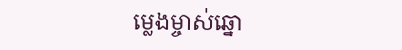ម្លេងម្ចាស់ឆ្នោ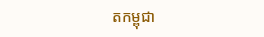តកម្ពុជា